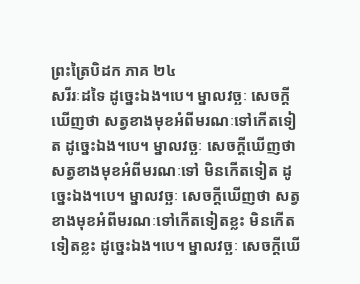ព្រះត្រៃបិដក ភាគ ២៤
សរីរៈដទៃ ដូច្នេះឯង។បេ។ ម្នាលវច្ឆៈ សេចក្តីឃើញថា សត្វខាងមុខអំពីមរណៈទៅកើតទៀត ដូច្នេះឯង។បេ។ ម្នាលវច្ឆៈ សេចក្តីឃើញថា សត្វខាងមុខអំពីមរណៈទៅ មិនកើតទៀត ដូច្នេះឯង។បេ។ ម្នាលវច្ឆៈ សេចក្តីឃើញថា សត្វខាងមុខអំពីមរណៈទៅកើតទៀតខ្លះ មិនកើតទៀតខ្លះ ដូច្នេះឯង។បេ។ ម្នាលវច្ឆៈ សេចក្តីឃើ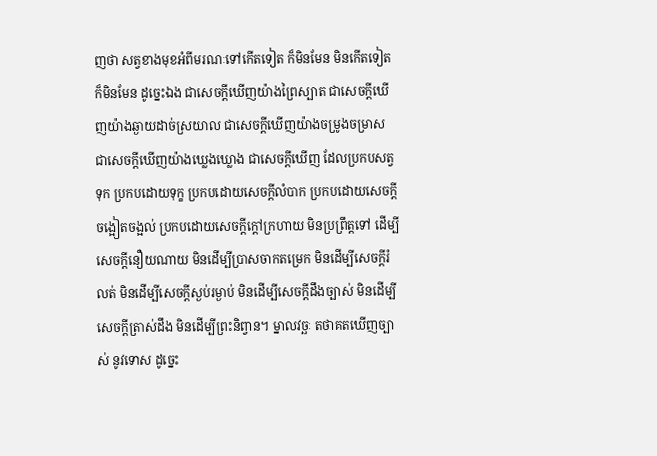ញថា សត្វខាងមុខអំពីមរណៈទៅកើតទៀត ក៏មិនមែន មិនកើតទៀត ក៏មិនមែន ដូច្នេះឯង ជាសេចក្តីឃើញយ៉ាងព្រៃស្បាត ជាសេចក្តីឃើញយ៉ាងឆ្ងាយដាច់ស្រយាល ជាសេចក្តីឃើញយ៉ាងចម្រូងចម្រាស ជាសេចក្តីឃើញយ៉ាងឃ្លេងឃ្លោង ជាសេចក្តីឃើញ ដែលប្រកបសត្វទុក ប្រកបដោយទុក្ខ ប្រកបដោយសេចក្តីលំបាក ប្រកបដោយសេចក្តីចង្អៀតចង្អល់ ប្រកបដោយសេចក្តីក្តៅក្រហាយ មិនប្រព្រឹត្តទៅ ដើម្បីសេចក្តីនឿយណាយ មិនដើម្បីប្រាសចាកតម្រេក មិនដើម្បីសេចក្តីរំលត់ មិនដើម្បីសេចក្តីស្ងប់រម្ងាប់ មិនដើម្បីសេចក្តីដឹងច្បាស់ មិនដើម្បីសេចក្តីត្រាស់ដឹង មិនដើម្បីព្រះនិព្វាន។ ម្នាលវច្ឆៈ តថាគតឃើញច្បាស់ នូវទោស ដូច្នេះ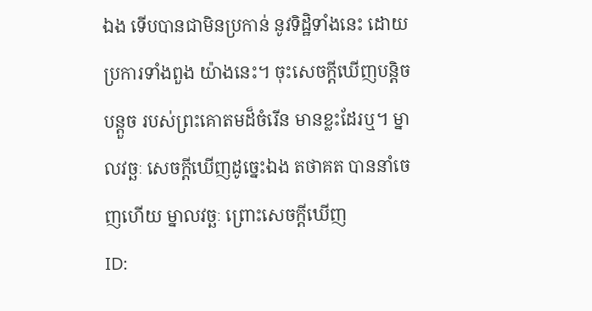ឯង ទើបបានជាមិនប្រកាន់ នូវទិដ្ឋិទាំងនេះ ដោយប្រការទាំងពួង យ៉ាងនេះ។ ចុះសេចក្តីឃើញបន្តិចបន្តួច របស់ព្រះគោតមដ៏ចំរើន មានខ្លះដែរឬ។ ម្នាលវច្ឆៈ សេចក្តីឃើញដូច្នេះឯង តថាគត បាននាំចេញហើយ ម្នាលវច្ឆៈ ព្រោះសេចក្តីឃើញ
ID: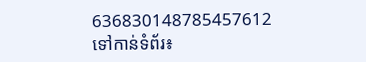636830148785457612
ទៅកាន់ទំព័រ៖